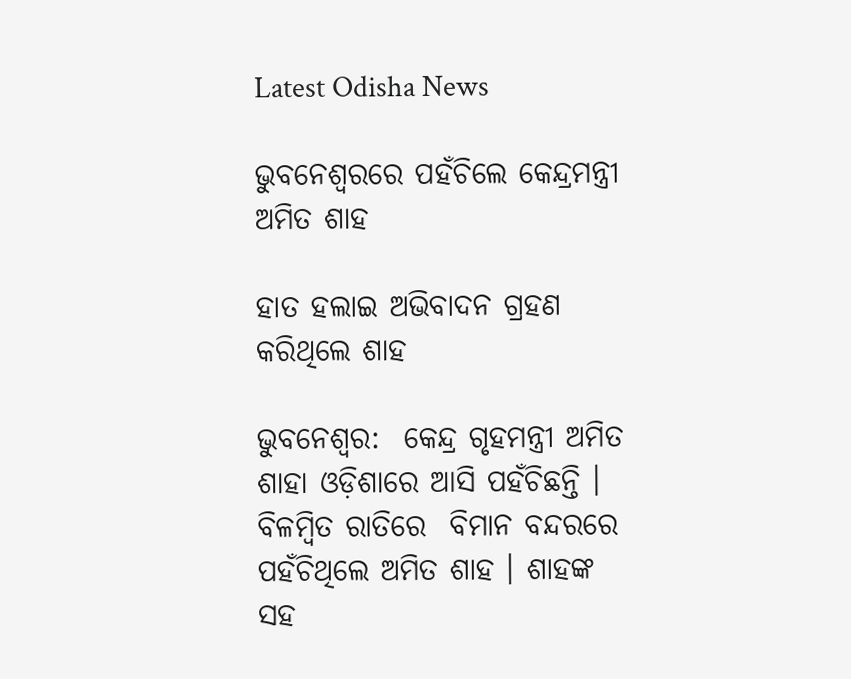Latest Odisha News

ଭୁବନେଶ୍ବରରେ ପହଁଚିଲେ କେନ୍ଦ୍ରମନ୍ତ୍ରୀ ଅମିତ ଶାହ

ହାତ ହଲାଇ ଅଭିବାଦନ ଗ୍ରହଣ କରିଥିଲେ ଶାହ

ଭୁବନେଶ୍ବର:  କେନ୍ଦ୍ର ଗୃହମନ୍ତ୍ରୀ ଅମିତ ଶାହା ଓଡ଼ିଶାରେ ଆସି ପହଁଚିଛନ୍ତି । ବିଳମ୍ବିତ ରାତିରେ  ବିମାନ ବନ୍ଦରରେ ପହଁଚିଥିଲେ ଅମିତ ଶାହ । ଶାହଙ୍କ ସହ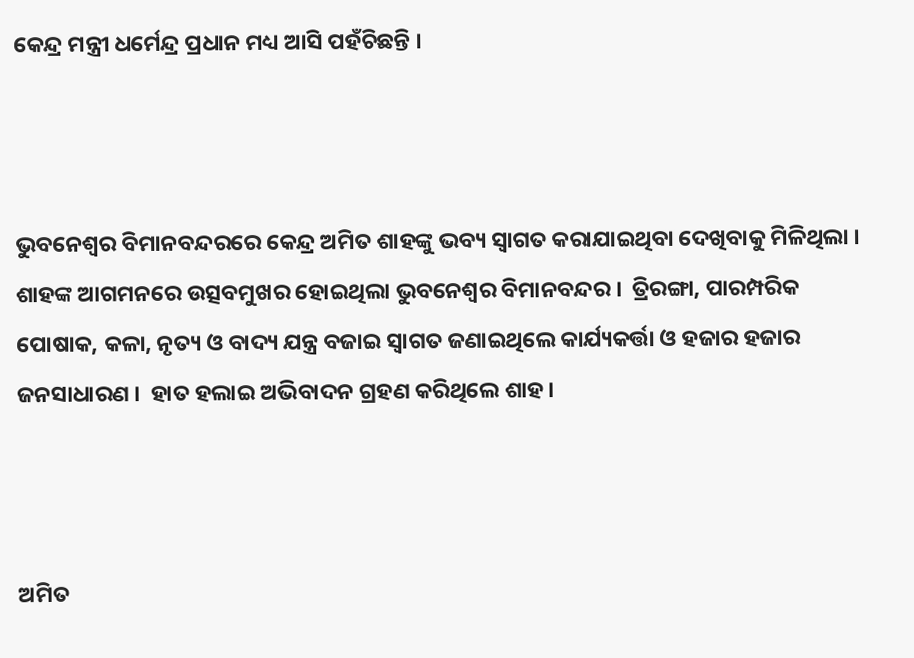କେନ୍ଦ୍ର ମନ୍ତ୍ରୀ ଧର୍ମେନ୍ଦ୍ର ପ୍ରଧାନ ମଧ୍ୟ ଆସି ପହଁଚିଛନ୍ତି ।



ଭୁବନେଶ୍ୱର ବିମାନବନ୍ଦରରେ କେନ୍ଦ୍ର ଅମିତ ଶାହଙ୍କୁ ଭବ୍ୟ ସ୍ୱାଗତ କରାଯାଇଥିବା ଦେଖିବାକୁ ମିଳିଥିଲା ।  ଶାହଙ୍କ ଆଗମନରେ ଉତ୍ସବମୁଖର ହୋଇଥିଲା ଭୁବନେଶ୍ୱର ବିମାନବନ୍ଦର ।  ତ୍ରିରଙ୍ଗା, ପାରମ୍ପରିକ ପୋଷାକ, କଳା, ନୃତ୍ୟ ଓ ବାଦ୍ୟ ଯନ୍ତ୍ର ବଜାଇ ସ୍ୱାଗତ ଜଣାଇଥିଲେ କାର୍ଯ୍ୟକର୍ତ୍ତା ଓ ହଜାର ହଜାର ଜନସାଧାରଣ ।  ହାତ ହଲାଇ ଅଭିବାଦନ ଗ୍ରହଣ କରିଥିଲେ ଶାହ ।



ଅମିତ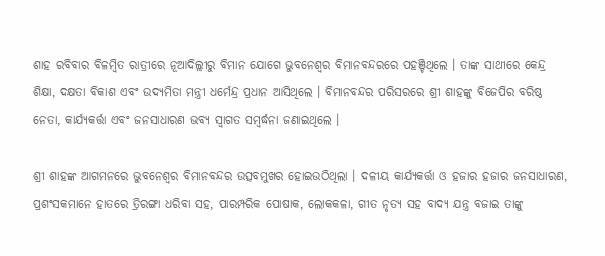ଶାହ ରବିବାର ବିଳମ୍ବିତ ରାତ୍ରୀରେ ନୂଆଦିଲ୍ଲୀରୁ ବିମାନ ଯୋଗେ ଭୁବନେଶ୍ୱର ବିମାନବନ୍ଦରରେ ପହଞ୍ଚିଥିଲେ । ତାଙ୍କ ସାଥୀରେ କେନ୍ଦ୍ର ଶିକ୍ଷା, ଦକ୍ଷତା ବିକାଶ ଏବଂ ଉଦ୍ୟମିତା ମନ୍ତ୍ରୀ ଧର୍ମେନ୍ଦ୍ର ପ୍ରଧାନ ଆସିଥିଲେ । ବିମାନବନ୍ଦର ପରିସରରେ ଶ୍ରୀ ଶାହଙ୍କୁ ବିଜେପିର ବରିଷ୍ଠ ନେତା, କାର୍ଯ୍ୟକର୍ତ୍ତା ଏବଂ ଜନସାଧାରଣ ଭବ୍ୟ ସ୍ୱାଗତ ସମ୍ବର୍ଦ୍ଧନା ଜଣାଇଥିଲେ ।

ଶ୍ରୀ ଶାହଙ୍କ ଆଗମନରେ ଭୁବନେଶ୍ୱର ବିମାନବନ୍ଦର ଉତ୍ସବମୁଖର ହୋଇଉଠିଥିଲା । ଦଳୀୟ କାର୍ଯ୍ୟକର୍ତ୍ତା ଓ ହଜାର ହଜାର ଜନସାଧାରଣ, ପ୍ରଶଂସକମାନେ ହାତରେ ତ୍ରିରଙ୍ଗା ଧରିବା ସହ, ପାରମ୍ପରିକ ପୋଷାକ, ଲୋକକଳା, ଗୀତ ନୃତ୍ୟ ସହ ବାଦ୍ୟ ଯନ୍ତ୍ର ବଜାଇ ତାଙ୍କୁ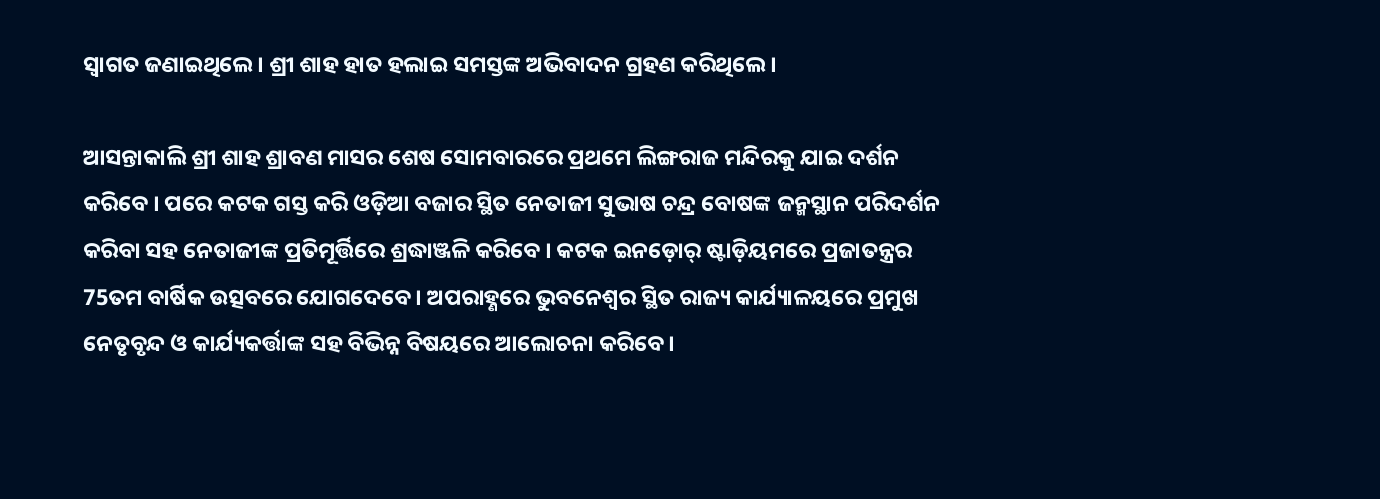ସ୍ୱାଗତ ଜଣାଇଥିଲେ। ଶ୍ରୀ ଶାହ ହାତ ହଲାଇ ସମସ୍ତଙ୍କ ଅଭିବାଦନ ଗ୍ରହଣ କରିଥିଲେ ।

ଆସନ୍ତାକାଲି ଶ୍ରୀ ଶାହ ଶ୍ରାବଣ ମାସର ଶେଷ ସୋମବାରରେ ପ୍ରଥମେ ଲିଙ୍ଗରାଜ ମନ୍ଦିରକୁ ଯାଇ ଦର୍ଶନ କରିବେ । ପରେ କଟକ ଗସ୍ତ କରି ଓଡ଼ିଆ ବଜାର ସ୍ଥିତ ନେତାଜୀ ସୁଭାଷ ଚନ୍ଦ୍ର ବୋଷଙ୍କ ଜନ୍ମସ୍ଥାନ ପରିଦର୍ଶନ କରିବା ସହ ନେତାଜୀଙ୍କ ପ୍ରତିମୂର୍ତ୍ତିରେ ଶ୍ରଦ୍ଧାଞ୍ଜଳି କରିବେ । କଟକ ଇନଡ଼ୋର୍ ଷ୍ଟାଡ଼ିୟମରେ ପ୍ରଜାତନ୍ତ୍ରର 75ତମ ବାର୍ଷିକ ଉତ୍ସବରେ ଯୋଗଦେବେ । ଅପରାହ୍ଣରେ ଭୁବନେଶ୍ୱର ସ୍ଥିତ ରାଜ୍ୟ କାର୍ଯ୍ୟାଳୟରେ ପ୍ରମୁଖ ନେତୃବୃନ୍ଦ ଓ କାର୍ଯ୍ୟକର୍ତ୍ତାଙ୍କ ସହ ବିଭିନ୍ନ ବିଷୟରେ ଆଲୋଚନା କରିବେ ।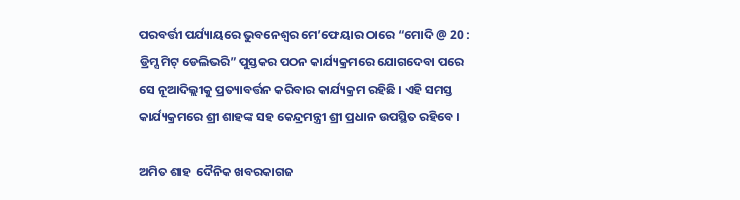ପରବର୍ତ୍ତୀ ପର୍ଯ୍ୟାୟରେ ଭୁବନେଶ୍ୱର ମେ’ଫେୟାର ଠାରେ “ମୋଦି @ 20 : ଡ୍ରିମ୍ସ ମିଟ୍ ଡେଲିଭରି” ପୁସ୍ତକର ପଠନ କାର୍ଯ୍ୟକ୍ରମରେ ଯୋଗଦେବା ପରେ ସେ ନୂଆଦିଲ୍ଲୀକୁ ପ୍ରତ୍ୟାବର୍ତ୍ତନ କରିବାର କାର୍ଯ୍ୟକ୍ରମ ରହିଛି । ଏହି ସମସ୍ତ କାର୍ଯ୍ୟକ୍ରମରେ ଶ୍ରୀ ଶାହଙ୍କ ସହ କେନ୍ଦ୍ରମନ୍ତ୍ରୀ ଶ୍ରୀ ପ୍ରଧାନ ଉପସ୍ଥିତ ରହିବେ ।

ଅମିତ ଶାହ  ଦୈନିକ ଖବରକାଗଜ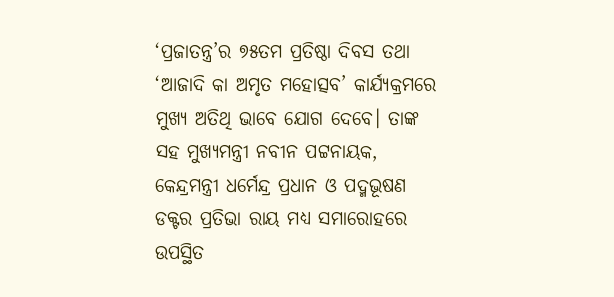‘ପ୍ରଜାତନ୍ତ୍ର’ର ୭୫ତମ ପ୍ରତିଷ୍ଠା ଦିବସ ତଥା ‘ଆଜାଦି କା ଅମୃତ ମହୋତ୍ସବ’ କାର୍ଯ୍ୟକ୍ରମରେ ମୁଖ୍ୟ ଅତିଥି ଭାବେ ଯୋଗ ଦେବେ। ତାଙ୍କ ସହ ମୁଖ୍ୟମନ୍ତ୍ରୀ ନବୀନ ପଟ୍ଟନାୟକ, କେନ୍ଦ୍ରମନ୍ତ୍ରୀ ଧର୍ମେନ୍ଦ୍ର ପ୍ରଧାନ ଓ ପଦ୍ମଭୂଷଣ ଡକ୍ଟର ପ୍ରତିଭା ରାୟ ମଧ୍ୟ ସମାରୋହରେ ଉପସ୍ଥିତ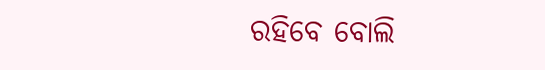ରହିବେ ବୋଲି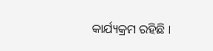କାର୍ଯ୍ୟକ୍ରମ ରହିଛି ।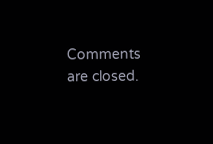Comments are closed.